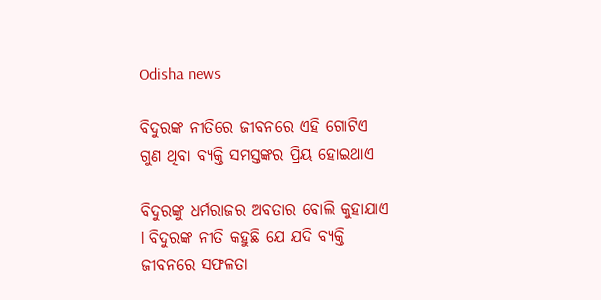Odisha news

ବିଦୁରଙ୍କ ନୀତିରେ ଜୀବନରେ ଏହି ଗୋଟିଏ ଗୁଣ ଥିବା ବ୍ୟକ୍ତି ସମସ୍ତଙ୍କର ପ୍ରିୟ ହୋଇଥାଏ

ବିଦୁରଙ୍କୁ ଧର୍ମରାଜର ଅବତାର ବୋଲି କୁହାଯାଏ l ବିଦୁରଙ୍କ ନୀତି କହୁଛି ଯେ ଯଦି ବ୍ୟକ୍ତି ଜୀବନରେ ସଫଳତା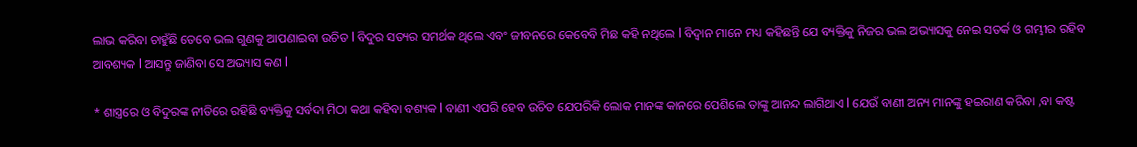ଲାଭ କରିବା ଚାହୁଁଛି ତେବେ ଭଲ ଗୁଣକୁ ଆପଣାଇବା ଉଚିତ l ବିଦୁର ସତ୍ୟର ସମର୍ଥକ ଥିଲେ ଏବଂ ଜୀବନରେ କେବେବି ମିଛ କହି ନଥିଲେ l ବିଦ୍ୱାନ ମାନେ ମଧ୍ୟ କହିଛନ୍ତି ଯେ ବ୍ୟକ୍ତିକୁ ନିଜର ଭଲ ଅଭ୍ୟାସକୁ ନେଇ ସତର୍କ ଓ ଗମ୍ଭୀର ରହିବ ଆବଶ୍ୟକ l ଆସନ୍ତୁ ଜାଣିବା ସେ ଅଭ୍ୟାସ କଣ l

* ଶାସ୍ତ୍ରରେ ଓ ବିଦୁରଙ୍କ ନୀତିରେ ରହିଛି ବ୍ୟକ୍ତିକୁ ସର୍ବଦା ମିଠା କଥା କହିବା ବଶ୍ୟକ l ବାଣୀ ଏପରି ହେବ ଉଚିତ ଯେପରିକି ଲୋକ ମାନଙ୍କ କାନରେ ପେଶିଲେ ତାଙ୍କୁ ଆନନ୍ଦ ଲାଗିଥାଏ l ଯେଉଁ ବାଣୀ ଅନ୍ୟ ମାନଙ୍କୁ ହଇରାଣ କରିବା ,ବା କଷ୍ଟ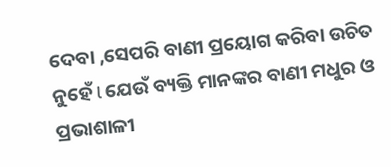ଦେବା ,ସେପରି ବାଣୀ ପ୍ରୟୋଗ କରିବା ଉଚିତ ନୁହେଁ l ଯେଉଁ ବ୍ୟକ୍ତି ମାନଙ୍କର ବାଣୀ ମଧୁର ଓ ପ୍ରଭାଶାଳୀ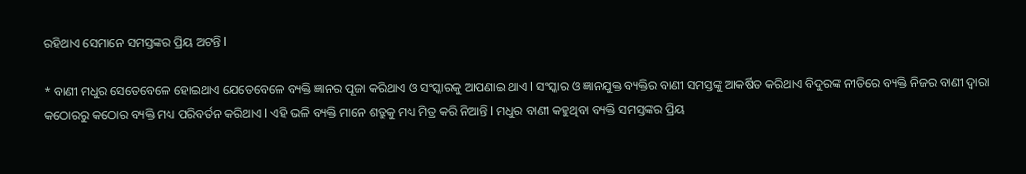ରହିଥାଏ ସେମାନେ ସମସ୍ତଙ୍କର ପ୍ରିୟ ଅଟନ୍ତି l

* ବାଣୀ ମଧୁର ସେତେବେଳେ ହୋଇଥାଏ ଯେତେବେଳେ ବ୍ୟକ୍ତି ଜ୍ଞାନର ପୂଜା କରିଥାଏ ଓ ସଂସ୍କାରକୁ ଆପଣାଇ ଥାଏ l ସଂସ୍କାର ଓ ଜ୍ଞାନଯୁକ୍ତ ବ୍ୟକ୍ତିର ବାଣୀ ସମସ୍ତଙ୍କୁ ଆକର୍ଷିତ କରିଥାଏ ବିଦୁରଙ୍କ ନୀତିରେ ବ୍ୟକ୍ତି ନିଜର ବାଣୀ ଦ୍ୱାରା କଠୋରରୁ କଠୋର ବ୍ୟକ୍ତି ମଧ୍ୟ ପରିବର୍ତନ କରିଥାଏ l ଏହି ଭଳି ବ୍ୟକ୍ତି ମାନେ ଶତ୍ରୁକୁ ମଧ୍ୟ ମିତ୍ର କରି ନିଆନ୍ତି l ମଧୁର ବାଣୀ କହୁଥିବା ବ୍ୟକ୍ତି ସମସ୍ତଙ୍କର ପ୍ରିୟ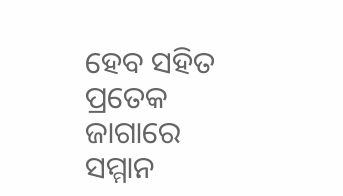ହେବ ସହିତ ପ୍ରତେକ ଜାଗାରେ ସମ୍ମାନ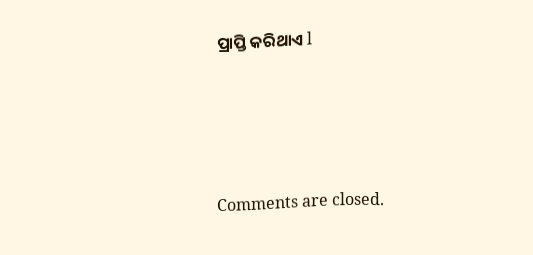ପ୍ରାପ୍ତି କରିଥାଏ l





Comments are closed.